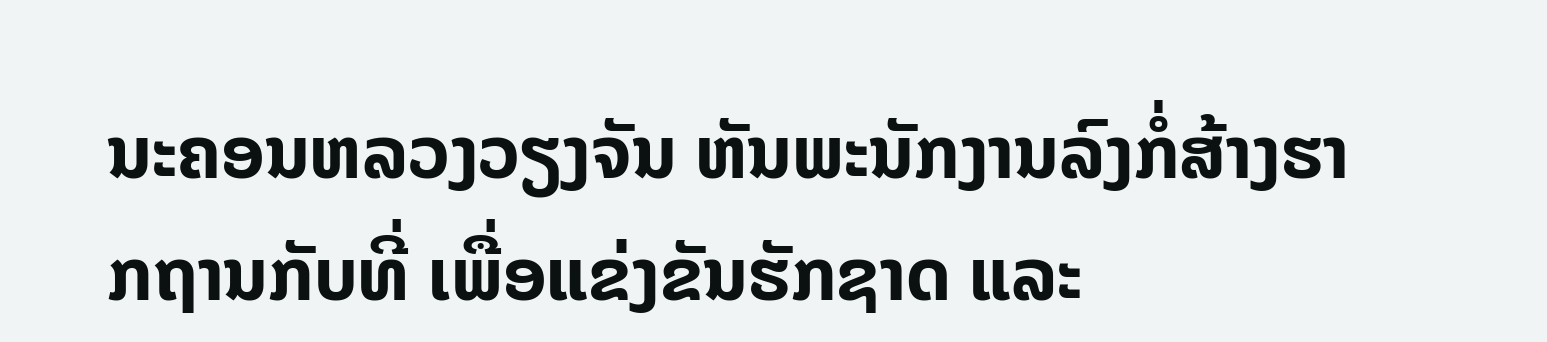ນະຄອນຫລວງວຽງຈັນ ຫັນພະນັກງານລົງກໍ່ສ້າງຮາກຖານກັບທີ່ ເພື່ອແຂ່ງຂັນຮັກຊາດ ແລະ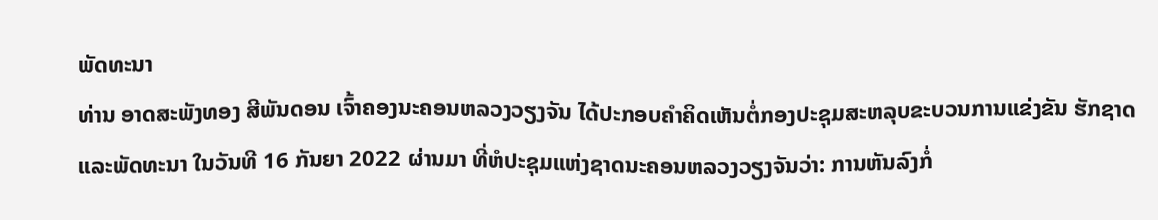ພັດທະນາ
ທ່ານ ອາດສະພັງທອງ ສີພັນດອນ ເຈົ້າຄອງນະຄອນຫລວງວຽງຈັນ ໄດ້ປະກອບຄຳຄິດເຫັນຕໍ່ກອງປະຊຸມສະຫລຸບຂະບວນການແຂ່ງຂັນ ຮັກຊາດ ແລະພັດທະນາ ໃນວັນທີ 16 ກັນຍາ 2022 ຜ່ານມາ ທີ່ຫໍປະຊຸມແຫ່ງຊາດນະຄອນຫລວງວຽງຈັນວ່າ: ການຫັນລົງກໍ່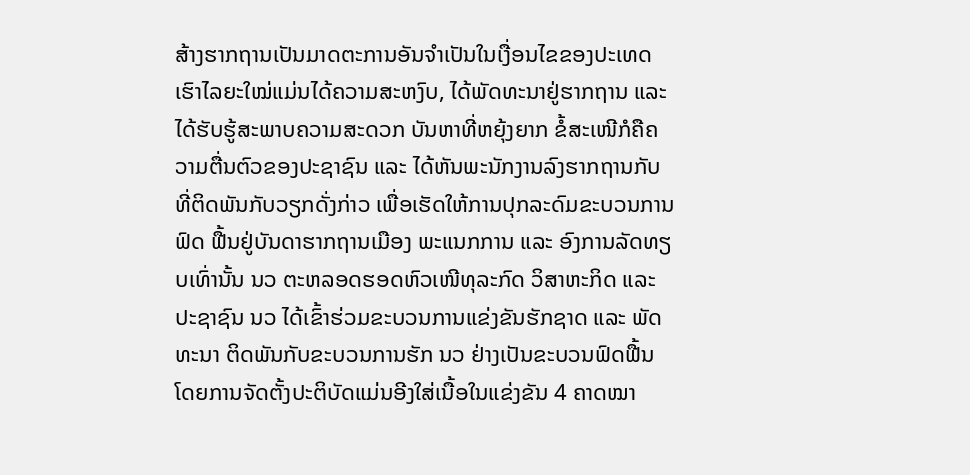ສ້າງຮາກຖານເປັນມາດຕະການອັນຈໍາເປັນໃນເງື່ອນໄຂຂອງປະເທດເຮົາໄລຍະໃໝ່ແມ່ນໄດ້ຄວາມສະຫງົບ, ໄດ້ພັດທະນາຢູ່ຮາກຖານ ແລະ ໄດ້ຮັບຮູ້ສະພາບຄວາມສະດວກ ບັນຫາທີ່ຫຍຸ້ງຍາກ ຂໍ້ສະເໜີກໍຄືຄວາມຕື່ນຕົວຂອງປະຊາຊົນ ແລະ ໄດ້ຫັນພະນັກງານລົງຮາກຖານກັບທີ່ຕິດພັນກັບວຽກດັ່ງກ່າວ ເພື່ອເຮັດໃຫ້ການປຸກລະດົມຂະບວນການຟົດ ຟື້ນຢູ່ບັນດາຮາກຖານເມືອງ ພະແນກການ ແລະ ອົງການລັດທຽບເທົ່ານັ້ນ ນວ ຕະຫລອດຮອດຫົວເໜີທຸລະກົດ ວິສາຫະກິດ ແລະ ປະຊາຊົນ ນວ ໄດ້ເຂົ້າຮ່ວມຂະບວນການແຂ່ງຂັນຮັກຊາດ ແລະ ພັດທະນາ ຕິດພັນກັບຂະບວນການຮັກ ນວ ຢ່າງເປັນຂະບວນຟົດຟື້ນ ໂດຍການຈັດຕັ້ງປະຕິບັດແມ່ນອີງໃສ່ເນື້ອໃນແຂ່ງຂັນ 4 ຄາດໝາ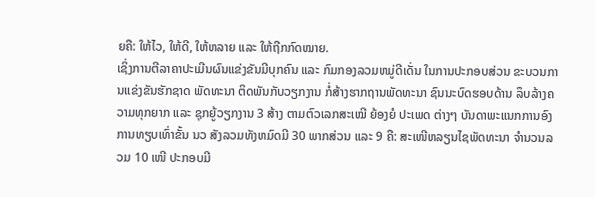ຍຄື: ໃຫ້ໄວ, ໃຫ້ດີ, ໃຫ້ຫລາຍ ແລະ ໃຫ້ຖືກກົດໝາຍ.
ເຊິ່ງການຕີລາຄາປະເມີນຜົນແຂ່ງຂັນມີບຸກຄົນ ແລະ ກົມກອງລວມຫມູ່ດີເດັ່ນ ໃນການປະກອບສ່ວນ ຂະບວນການແຂ່ງຂັນຮັກຊາດ ພັດທະນາ ຕິດພັນກັບວຽກງານ ກໍ່ສ້າງຮາກຖານພັດທະນາ ຊົນນະບົດຮອບດ້ານ ລຶບລ້າງຄວາມທຸກຍາກ ແລະ ຊຸກຍູ້ວຽກງານ 3 ສ້າງ ຕາມຕົວເລກສະເໝີ ຍ້ອງຍໍ ປະເພດ ຕ່າງໆ ບັນດາພະແນກການອົງການທຽບເທົ່າຂັ້ນ ນວ ສັງລວມທັງຫມົດມີ 30 ພາກສ່ວນ ແລະ 9 ຄື: ສະເໜີຫລຽນໄຊພັດທະນາ ຈໍານວນລວມ 10 ເໜີ ປະກອບມີ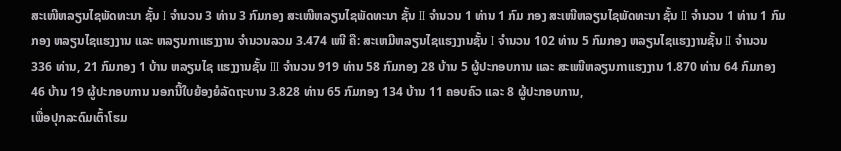ສະເໜີຫລຽນໄຊພັດທະນາ ຊັ້ນ I ຈໍານວນ 3 ທ່ານ 3 ກົມກອງ ສະເໜີຫລຽນໄຊພັດທະນາ ຊັ້ນ II ຈໍານວນ 1 ທ່ານ 1 ກົມ ກອງ ສະເໜີຫລຽນໄຊພັດທະນາ ຊັ້ນ II ຈໍານວນ 1 ທ່ານ 1 ກົມກອງ ຫລຽນໄຊແຮງງານ ແລະ ຫລຽນກາແຮງງານ ຈໍານວນລວມ 3.474 ເໜີ ຄື: ສະເຫມີຫລຽນໄຊແຮງງານຊັ້ນ I ຈໍານວນ 102 ທ່ານ 5 ກົມກອງ ຫລຽນໄຊແຮງງານຊັ້ນ II ຈໍານວນ 336 ທ່ານ, 21 ກົມກອງ 1 ບ້ານ ຫລຽນໄຊ ແຮງງານຊັ້ນ III ຈໍານວນ 919 ທ່ານ 58 ກົມກອງ 28 ບ້ານ 5 ຜູ້ປະກອບການ ແລະ ສະເໜີຫລຽນກາແຮງງານ 1.870 ທ່ານ 64 ກົມກອງ 46 ບ້ານ 19 ຜູ້ປະກອບການ ນອກນີ້ໃບຍ້ອງຍໍລັດຖະບານ 3.828 ທ່ານ 65 ກົມກອງ 134 ບ້ານ 11 ຄອບຄົວ ແລະ 8 ຜູ້ປະກອບການ,
ເພື່ອປຸກລະດົມເຕົ້າໂຮມ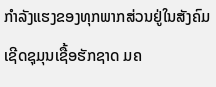ກໍາລັງແຮງຂອງທຸກພາກສ່ວນຢູ່ໃນສັງຄົມເຊີດຊຸມຸນເຊື້ອຮັກຊາດ ມຄ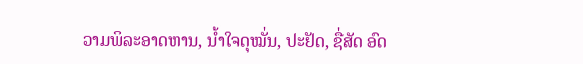ວາມພິລະອາດຫານ, ນໍ້າໃຈດຸໝັ່ນ, ປະຢັດ, ຊື່ສັດ ອົດ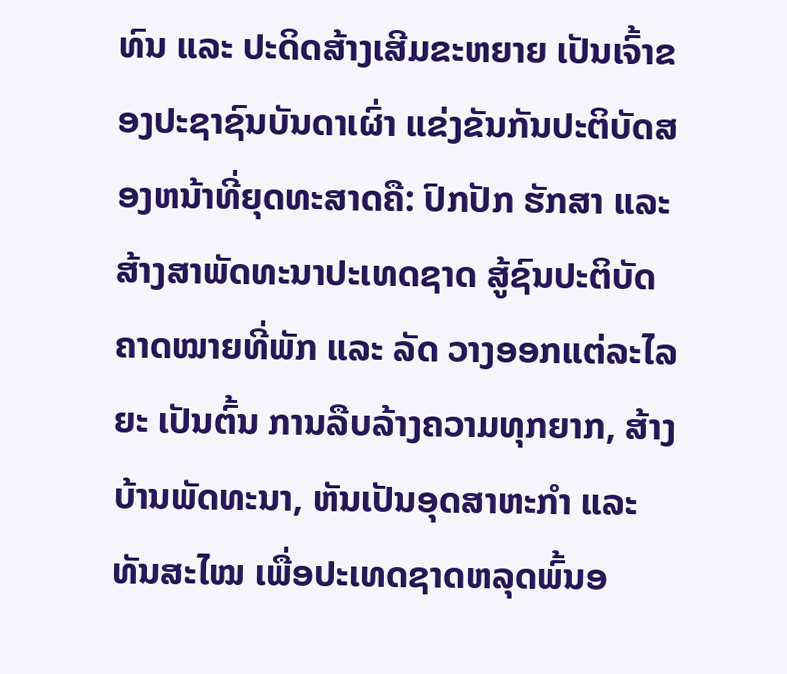ທົນ ແລະ ປະດິດສ້າງເສີມຂະຫຍາຍ ເປັນເຈົ້າຂອງປະຊາຊົນບັນດາເຜົ່າ ແຂ່ງຂັນກັນປະຕິບັດສອງຫນ້າທີ່ຍຸດທະສາດຄື: ປົກປັກ ຮັກສາ ແລະ ສ້າງສາພັດທະນາປະເທດຊາດ ສູ້ຊົນປະຕິບັດຄາດໝາຍທີ່ພັກ ແລະ ລັດ ວາງອອກແຕ່ລະໄລຍະ ເປັນຕົ້ນ ການລືບລ້າງຄວາມທຸກຍາກ, ສ້າງບ້ານພັດທະນາ, ຫັນເປັນອຸດສາຫະກໍາ ແລະ ທັນສະໄໝ ເພື່ອປະເທດຊາດຫລຸດພົ້ນອ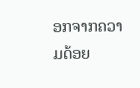ອກຈາກຄວາມດ້ອຍ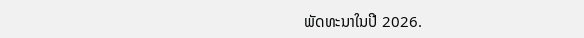ພັດທະນາໃນປີ 2026.